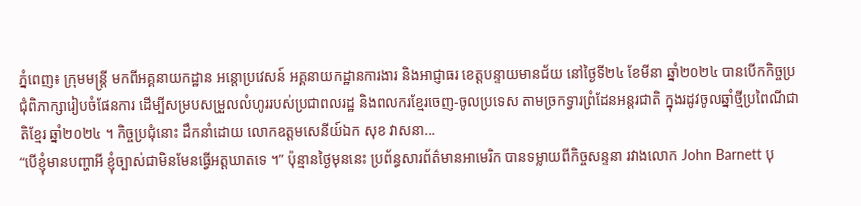ភ្នំពេញ៖ ក្រុមមន្រ្តី មកពីអគ្គនាយកដ្ឋាន អន្តោប្រវេសន៍ អគ្គនាយកដ្ឋានការងារ និងអាជ្ញាធរ ខេត្តបន្ទាយមានជ័យ នៅថ្ងៃទី២៤ ខែមីនា ឆ្នាំ២០២៤ បានបើកកិច្ចប្រជុំពិភាក្សារៀបចំផែនការ ដើម្បីសម្របសម្រួលលំហូររបស់ប្រជាពលរដ្ឋ និងពលករខ្មែរចេញ-ចូលប្រទេស តាមច្រកទ្វារព្រំដែនអន្តរជាតិ ក្នុងរដូវចូលឆ្នាំថ្មីប្រពៃណីជាតិខ្មែរ ឆ្នាំ២០២៤ ។ កិច្ចប្រជុំនោះ ដឹកនាំដោយ លោកឧត្ដមសេនីយ៍ឯក សុខ វាសនា...
“បើខ្ញុំមានបញ្ហាអី ខ្ញុំច្បាស់ជាមិនមែនធ្វើអត្តឃាតទេ ។” ប៉ុន្មានថ្ងៃមុននេះ ប្រព័ន្ធសារព័ត៌មានអាមេរិក បានទម្លាយពីកិច្ចសន្ទនា រវាងលោក John Barnett បុ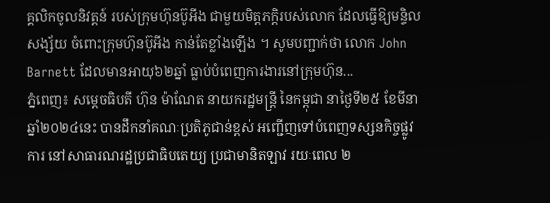គ្គលិកចូលនិវត្តន៍ របស់ក្រុមហ៊ុនប៊ូអីង ជាមួយមិត្តភក្ដិរបស់លោក ដែលធ្វើឱ្យមន្ទិលសង្ស័យ ចំពោះក្រុមហ៊ុនប៊ូអីង កាន់តែខ្លាំងឡើង ។ សូមបញ្ជាក់ថា លោក John Barnett ដែលមានអាយុ៦២ឆ្នាំ ធ្លាប់បំពេញការងារនៅក្រុមហ៊ុន...
ភ្នំពេញ៖ សម្តេចធិបតី ហ៊ុន ម៉ាណែត នាយករដ្ឋមន្ត្រី នៃកម្ពុជា នាថ្ងៃទី២៥ ខែមីនា ឆ្នាំ២០២៤នេះ បានដឹកនាំគណៈប្រតិភូជាន់ខ្ពស់ អញ្ជើញទៅបំពេញទស្សនកិច្ចផ្លូវការ នៅសាធារណរដ្ឋប្រជាធិបតេយ្យ ប្រជាមានិតឡាវ រយៈពេល ២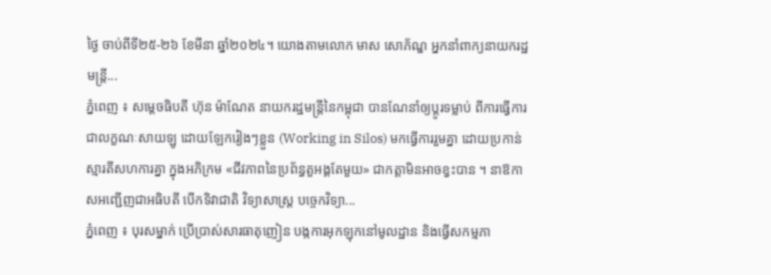ថ្ងៃ ចាប់ពីទី២៥-២៦ ខែមីនា ឆ្នាំ២០២៤។ យោងតាមលោក មាស សោភ័ណ្ឌ អ្នកនាំពាក្យនាយករដ្ឋមន្ត្រី...
ភ្នំពេញ ៖ សម្ដេចធិបតី ហ៊ុន ម៉ាណែត នាយករដ្ឋមន្ដ្រីនៃកម្ពុជា បានណែនាំឲ្យប្តូរទម្លាប់ ពីការធ្វើការជាលក្ខណៈសាយឡូ ដោយឡែករៀងៗខ្លួន (Working in Silos) មកធ្វើការរួមគ្នា ដោយប្រកាន់ស្មារតីសហការគ្នា ក្នុងអភិក្រម «ជីវភាពនៃប្រព័ន្ធតួអង្គតែមួយ» ជាកត្តាមិនអាចខ្វះបាន ។ នាឱកាសអញ្ជើញជាអធិបតី បើកទិវាជាតិ វិទ្យាសាស្ត្រ បច្ចេកវិទ្យា...
ភ្នំពេញ ៖ បុរសម្នាក់ ប្រើប្រាស់សារធាតុញៀន បង្កការអុកឡុកនៅមូលដ្ឋាន និងធ្វើសកម្មភា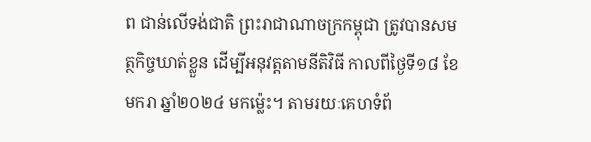ព ជាន់លើទង់ជាតិ ព្រះរាជាណាចក្រកម្ពុជា ត្រូវបានសមត្ថកិច្ចឃាត់ខ្លួន ដើម្បីអនុវត្តតាមនីតិវិធី កាលពីថ្ងៃទី១៨ ខែមករា ឆ្នាំ២០២៤ មកម្ល៉េះ។ តាមរយៈគេហទំព័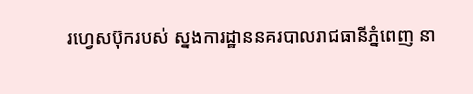រហ្វេសប៊ុករបស់ ស្នងការដ្ឋាននគរបាលរាជធានីភ្នំពេញ នា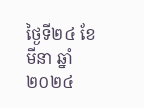ថ្ងៃទី២៤ ខែមីនា ឆ្នាំ២០២៤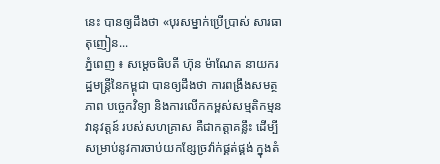នេះ បានឲ្យដឹងថា «បុរសម្នាក់ប្រើប្រាស់ សារធាតុញៀន...
ភ្នំពេញ ៖ សម្ដេចធិបតី ហ៊ុន ម៉ាណែត នាយករដ្ឋមន្ដ្រីនៃកម្ពុជា បានឲ្យដឹងថា ការពង្រឹងសមត្ថភាព បច្ចេកវិទ្យា និងការលើកកម្ពស់សម្មតិកម្មនវានុវត្តន៍ របស់សហគ្រាស គឺជាកត្តាគន្លឹះ ដើម្បីសម្រាប់នូវការចាប់យកខ្សែច្រវ៉ាក់ផ្គត់ផ្គង់ ក្នុងតំ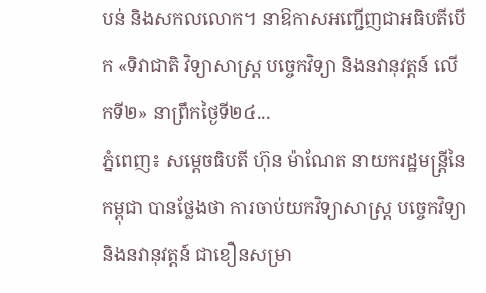បន់ និងសកលលោក។ នាឱកាសអញ្ជើញជាអធិបតីបើក «ទិវាជាតិ វិទ្យាសាស្ត្រ បច្ចេកវិទ្យា និងនវានុវត្តន៍ លើកទី២» នាព្រឹកថ្ងៃទី២៤...
ភ្នំពេញ៖ សម្ដេចធិបតី ហ៊ុន ម៉ាណែត នាយករដ្ឋមន្ដ្រីនៃកម្ពុជា បានថ្លែងថា ការចាប់យកវិទ្យាសាស្ត្រ បច្ចេកវិទ្យា និងនវានុវត្តន៍ ជាខឿនសម្រា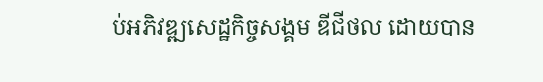ប់អភិវឌ្ឍសេដ្ឋកិច្ចសង្គម ឌីជីថល ដោយបាន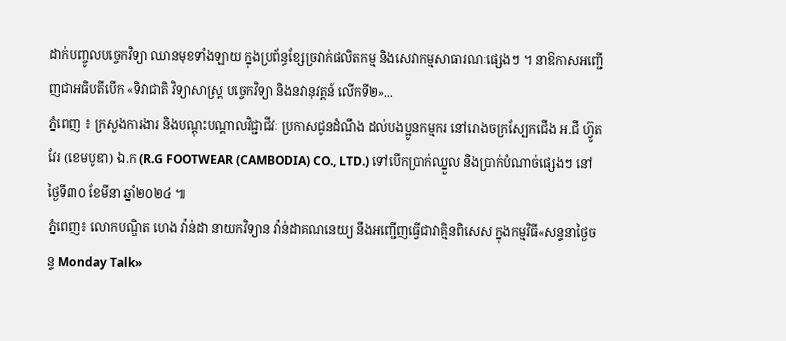ដាក់បញ្ចូលបច្ចេកវិទ្យា ឈានមុខទាំងឡាយ ក្នុងប្រព័ន្ធខ្សែច្រវាក់ផលិតកម្ម និងសេវាកម្មសាធារណៈផ្សេងៗ ។ នាឱកាសអញ្ជើញជាអធិបតីបើក «ទិវាជាតិ វិទ្យាសាស្ត្រ បច្ចេកវិទ្យា និងនវានុវត្តន៍ លើកទី២»...
ភ្នំពេញ ៖ ក្រសួងការងារ និងបណ្តុះបណ្តាលវិជ្ជាជីវៈ ប្រកាសជូនដំណឹង ដល់បងប្អូនកម្មករ នៅរោងចក្រស្បែកជើង អ.ជី ហ្វ៊ូតវែរ (ខេមបូឌា) ឯ.ក (R.G FOOTWEAR (CAMBODIA) CO., LTD.) ទៅបើកប្រាក់ឈ្នួល និងប្រាក់បំណាច់ផ្សេងៗ នៅថ្ងៃទី៣០ ខែមីនា ឆ្នាំ២០២៤ ៕
ភ្នំពេញ៖ លោកបណ្ឌិត ហេង វ៉ាន់ដា នាយកវិទ្យាន វ៉ាន់ដាគណនេយ្យ នឹងអញ្ជើញធ្វើជាវាគ្មិនពិសេស ក្នុងកម្មវិធី«សន្ទនាថ្ងៃចន្ទ Monday Talk»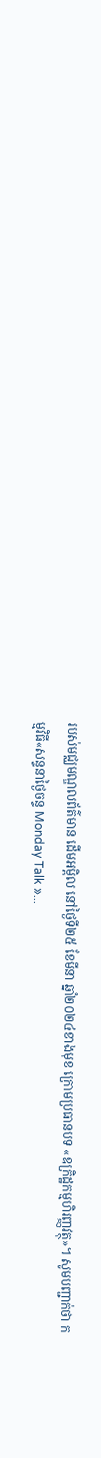របស់មជ្ឈមណ្ឌលព័ត៌មាន ដើមអម្ពិល នៅថ្ងៃទី២៥ ខែមីនា ឆ្នាំ២០២៤ខាងមុខ ក្រោមប្រធានបទ «ឧក្រិដ្ឋកម្មហិរញ្ញវត្ថុ»។ សូមបញ្ជាក់ថា កម្មវិធី«សន្ទនាថ្ងៃចន្ទ Monday Talk »...